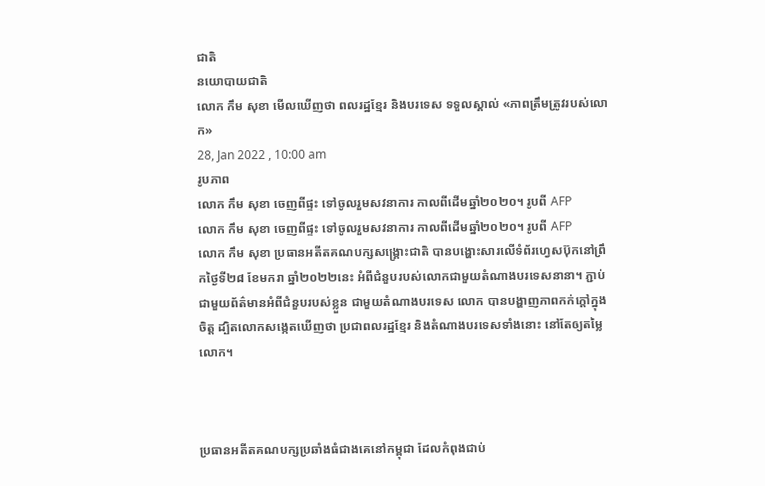ជាតិ
នយោបាយជាតិ
លោក កឹម សុខា មើលឃើញថា ពលរដ្ឋខ្មែរ និងបរទេស ទទួលស្គាល់ «ភាពត្រឹមត្រូវរបស់លោក»
28, Jan 2022 , 10:00 am
រូបភាព
លោក កឹម សុខា ចេញពីផ្ទះ ទៅចូលរួមសវនាការ កាលពីដើមឆ្នាំ២០២០។ រូបពី AFP
លោក កឹម សុខា ចេញពីផ្ទះ ទៅចូលរួមសវនាការ កាលពីដើមឆ្នាំ២០២០។ រូបពី AFP
លោក កឹម សុខា ប្រធានអតីតគណបក្សសង្គ្រោះជាតិ បានបង្ហោះសារលើទំព័រហ្វេសប៊ុកនៅព្រឹកថ្ងៃទី២៨ ខែមករា ឆ្នាំ២០២២នេះ អំពីជំនួបរបស់លោកជាមួយតំណាងបរទេសនានា។ ភ្ជាប់ជាមួយព័ត៌មានអំពីជំនួបរបស់ខ្លួន ជាមួយតំណាងបរទេស លោក បានបង្ហាញភាពកក់ក្តៅក្នុងចិត្ត ដ្បិតលោកសង្កេតឃើញថា ប្រជាពលរដ្ឋខ្មែរ និងតំណាងបរទេសទាំងនោះ នៅតែឲ្យតម្លៃលោក។



ប្រធានអតីតគណបក្សប្រឆាំងធំជាងគេនៅកម្ពុជា ដែលកំពុងជាប់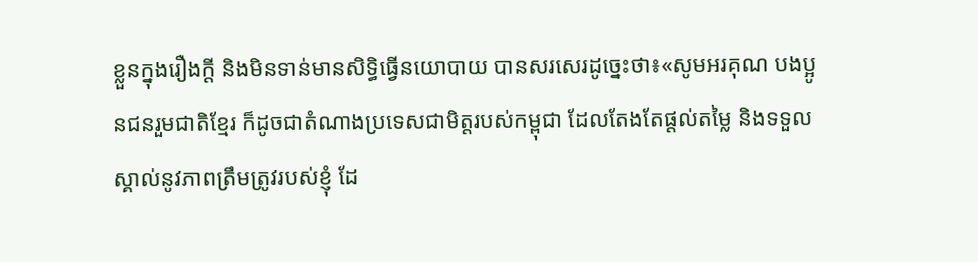ខ្លួនក្នុងរឿងក្តី និងមិនទាន់មានសិទ្ធិធ្វើនយោបាយ បានសរសេរដូច្នេះថា៖«សូមអរគុណ បងប្អូនជនរួមជាតិខ្មែរ ក៏ដូចជាតំណាងប្រទេសជាមិត្តរបស់កម្ពុជា ដែលតែងតែផ្តល់តម្លៃ និងទទួលស្គាល់នូវភាពត្រឹមត្រូវរបស់ខ្ញុំ ដែ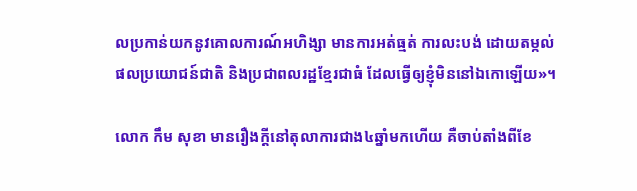លប្រកាន់យកនូវគោលការណ៍អហិង្សា មានការអត់ធ្មត់ ការលះបង់ ដោយតម្កល់ផលប្រយោជន៍ជាតិ និងប្រជាពលរដ្ឋខ្មែរជាធំ ដែលធ្វើឲ្យខ្ញុំមិននៅឯកោឡើយ»។

លោក កឹម សុខា មានរឿងក្តីនៅតុលាការជាង៤ឆ្នាំមកហើយ គឺចាប់តាំងពីខែ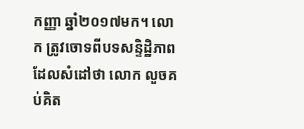កញ្ញា ឆ្នាំ២០១៧មក។ លោក ត្រូវចោទពីបទសន្ទិដ្ឋិភាព ដែលសំដៅថា លោក លួចគប់គិត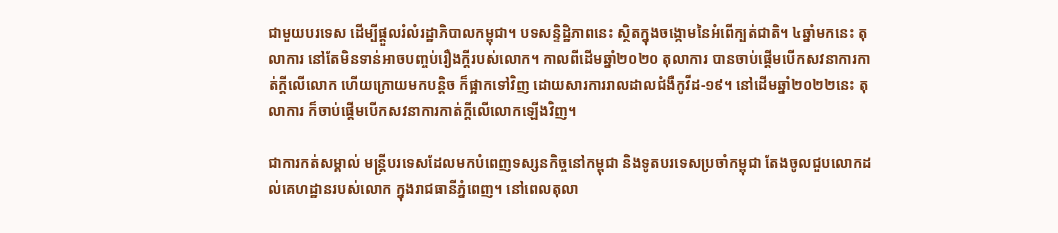ជាមួយបរទេស ដើម្បីផ្តួលរំលំរដ្ឋាភិបាលកម្ពុជា។ បទសន្ទិដ្ឋិភាពនេះ ស្ថិតក្នុងចង្កោមនៃអំពើក្បត់ជាតិ។ ៤ឆ្នាំមកនេះ តុលាការ នៅតែមិនទាន់អាចបញ្ចប់រឿងក្តីរបស់លោក។ កាលពីដើមឆ្នាំ២០២០ តុលាការ បានចាប់ផ្តើមបើកសវនាការកាត់ក្តីលើលោក ហើយក្រោយមកបន្តិច ក៏ផ្អាកទៅវិញ ដោយសារការរាលដាលជំងឺកូវីដ-១៩។ នៅដើមឆ្នាំ២០២២នេះ តុលាការ ក៏ចាប់ផ្តើមបើកសវនាការកាត់ក្តីលើលោកឡើងវិញ។

ជាការកត់សម្គាល់ មន្រ្តីបរទេសដែលមកបំពេញទស្សនកិច្ចនៅកម្ពុជា និងទូតបរទេសប្រចាំកម្ពុជា តែងចូលជួបលោកដល់គេហដ្ឋានរបស់លោក ក្នុងរាជធានីភ្នំពេញ។ នៅពេលតុលា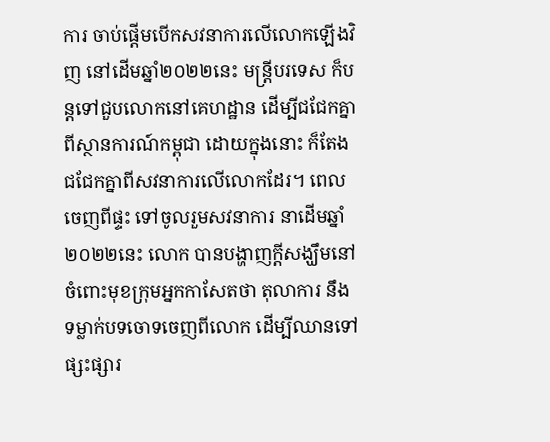ការ ចាប់ផ្តើមបើកសវនាការលើលោកឡើងវិញ នៅដើមឆ្នាំ២០២២នេះ មន្រ្តីបរទេស ក៏បន្តទៅជួបលោកនៅគេហដ្ឋាន ដើម្បីជជែកគ្នាពីស្ថានការណ៍កម្ពុជា ដោយក្នុងនោះ ក៏តែងជជែកគ្នាពីសវនាការលើលោកដែរ។ ពេលចេញពីផ្ទះ ទៅចូលរួមសវនាការ នាដើមឆ្នាំ២០២២នេះ លោក បានបង្ហាញក្តីសង្ឃឹមនៅចំពោះមុខក្រុមអ្នកកាសែតថា តុលាការ នឹងទម្លាក់បទចោទចេញពីលោក ដើម្បីឈានទៅផ្សះផ្សារ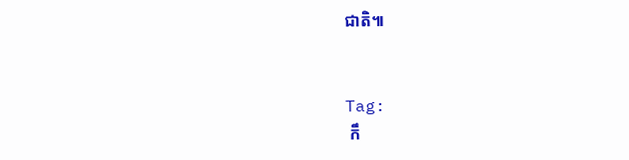ជាតិ៕


Tag:
 កឹ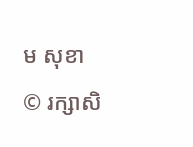ម សុខា
© រក្សាសិ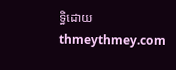ទ្ធិដោយ thmeythmey.com